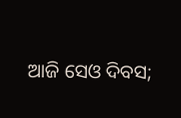ଆଜି ସେଓ ଦିବସ;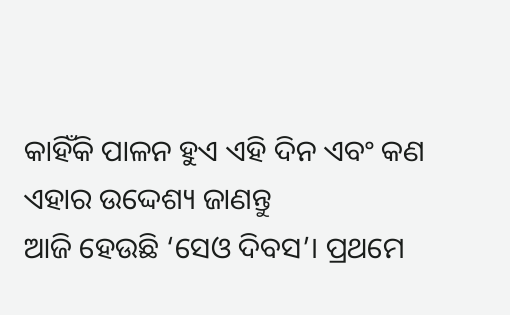କାହିଁକି ପାଳନ ହୁଏ ଏହି ଦିନ ଏବଂ କଣ ଏହାର ଉଦ୍ଦେଶ୍ୟ ଜାଣନ୍ତୁ
ଆଜି ହେଉଛି ‘ସେଓ ଦିବସ’। ପ୍ରଥମେ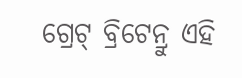ଗ୍ରେଟ୍ ବ୍ରିଟେନ୍ରୁ ଏହି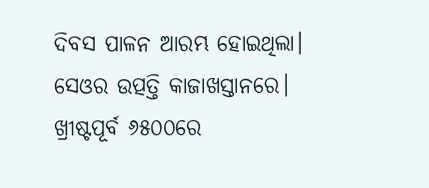ଦିବସ ପାଳନ ଆରମ୍ଭ ହୋଇଥିଲା। ସେଓର ଉତ୍ପତ୍ତି କାଜାଖସ୍ତାନରେ। ଖ୍ରୀଷ୍ଟପୂର୍ବ ୬୫୦୦ରେ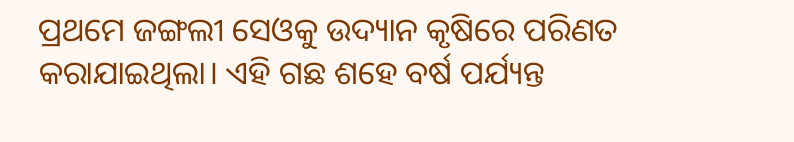ପ୍ରଥମେ ଜଙ୍ଗଲୀ ସେଓକୁ ଉଦ୍ୟାନ କୃଷିରେ ପରିଣତ କରାଯାଇଥିଲା। ଏହି ଗଛ ଶହେ ବର୍ଷ ପର୍ଯ୍ୟନ୍ତ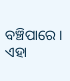ବଞ୍ଚିପାରେ। ଏହା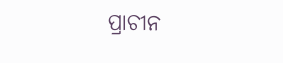ପ୍ରାଚୀନ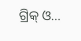ଗ୍ରିକ୍ ଓ…